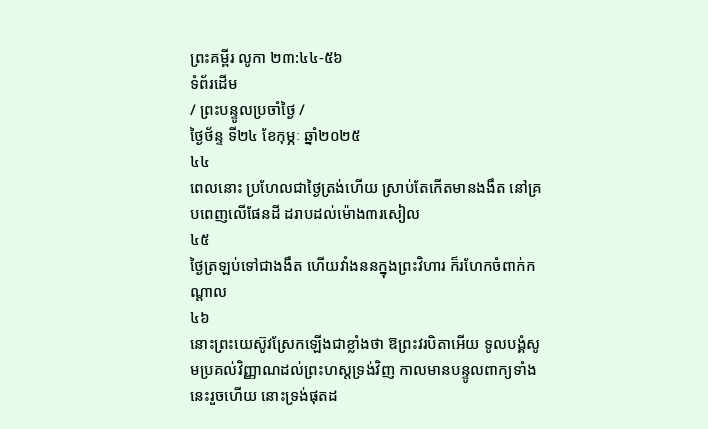ព្រះគម្ពីរ លូកា ២៣:៤៤-៥៦
ទំព័រដើម
/ ព្រះបន្ទូលប្រចាំថ្ងៃ /
ថ្ងៃថ័ន្ទ ទី២៤ ខែកុម្ភៈ ឆ្នាំ២០២៥
៤៤
ពេលនោះ ប្រហែលជាថ្ងៃត្រង់ហើយ ស្រាប់តែកើតមានងងឹត នៅគ្របពេញលើផែនដី ដរាបដល់ម៉ោង៣រសៀល
៤៥
ថ្ងៃត្រឡប់ទៅជាងងឹត ហើយវាំងននក្នុងព្រះវិហារ ក៏រហែកចំពាក់កណ្តាល
៤៦
នោះព្រះយេស៊ូវស្រែកឡើងជាខ្លាំងថា ឱព្រះវរបិតាអើយ ទូលបង្គំសូមប្រគល់វិញ្ញាណដល់ព្រះហស្តទ្រង់វិញ កាលមានបន្ទូលពាក្យទាំងនេះរួចហើយ នោះទ្រង់ផុតដ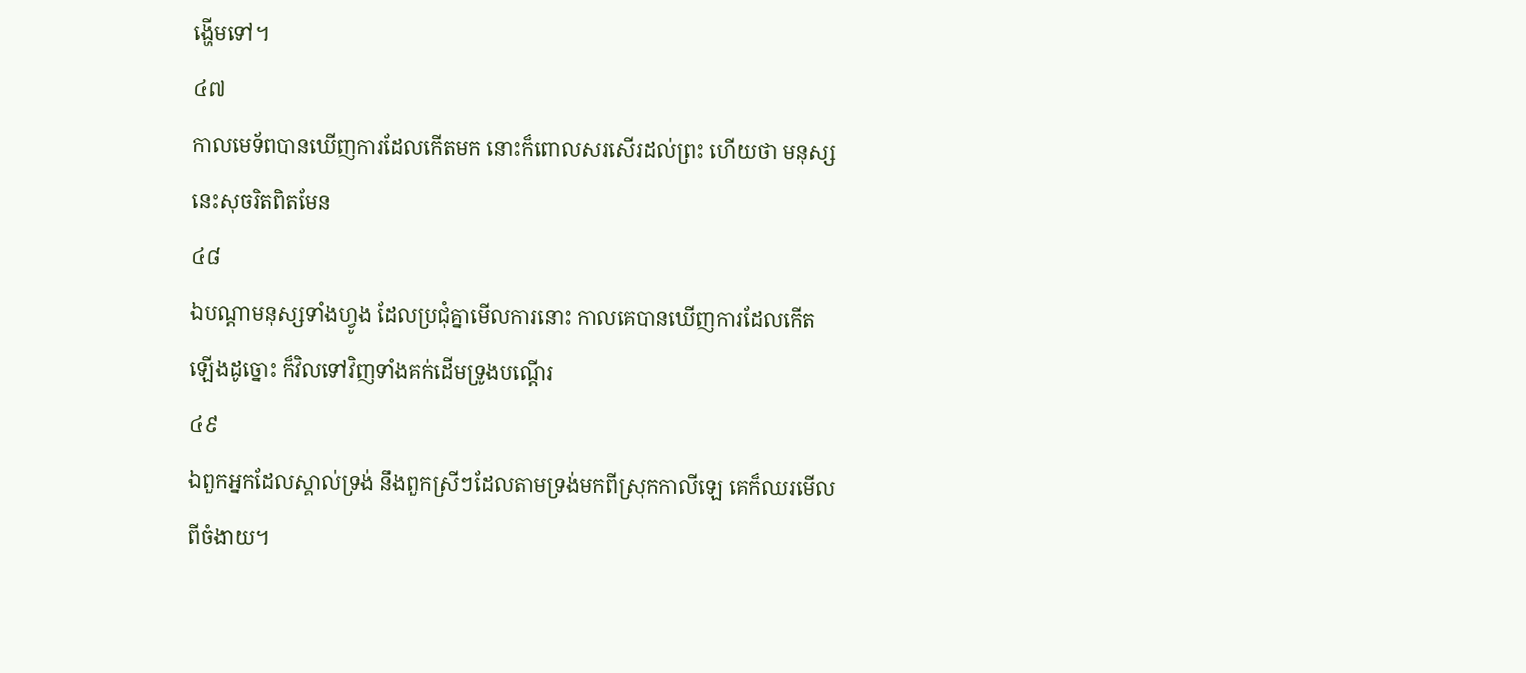ង្ហើមទៅ។
៤៧
កាលមេទ័ពបានឃើញការដែលកើតមក នោះក៏ពោលសរសើរដល់ព្រះ ហើយថា មនុស្សនេះសុចរិតពិតមែន
៤៨
ឯបណ្តាមនុស្សទាំងហ្វូង ដែលប្រជុំគ្នាមើលការនោះ កាលគេបានឃើញការដែលកើតឡើងដូច្នោះ ក៏វិលទៅវិញទាំងគក់ដើមទ្រូងបណ្តើរ
៤៩
ឯពួកអ្នកដែលស្គាល់ទ្រង់ នឹងពួកស្រីៗដែលតាមទ្រង់មកពីស្រុកកាលីឡេ គេក៏ឈរមើលពីចំងាយ។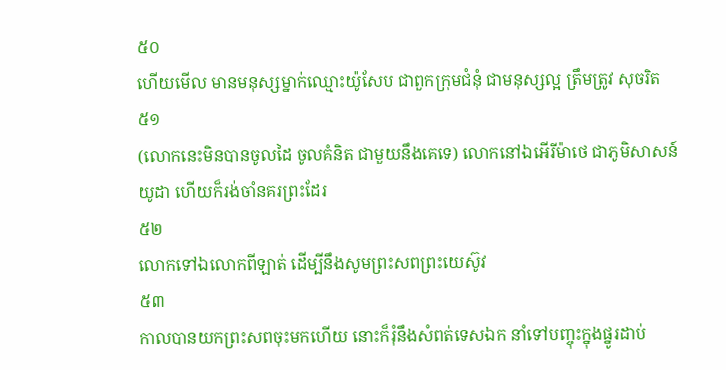៥០
ហើយមើល មានមនុស្សម្នាក់ឈ្មោះយ៉ូសែប ជាពួកក្រុមជំនុំ ជាមនុស្សល្អ ត្រឹមត្រូវ សុចរិត
៥១
(លោកនេះមិនបានចូលដៃ ចូលគំនិត ជាមួយនឹងគេទេ) លោកនៅឯអើរីម៉ាថេ ជាភូមិសាសន៍យូដា ហើយក៏រង់ចាំនគរព្រះដែរ
៥២
លោកទៅឯលោកពីឡាត់ ដើម្បីនឹងសូមព្រះសពព្រះយេស៊ូវ
៥៣
កាលបានយកព្រះសពចុះមកហើយ នោះក៏រុំនឹងសំពត់ទេសឯក នាំទៅបញ្ចុះក្នុងផ្នូរដាប់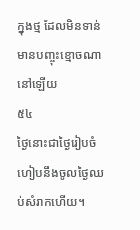ក្នុងថ្ម ដែលមិនទាន់មានបញ្ចុះខ្មោចណានៅឡើយ
៥៤
ថ្ងៃនោះជាថ្ងៃរៀបចំ ហៀបនឹងចូលថ្ងៃឈប់សំរាកហើយ។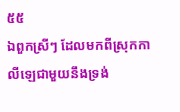៥៥
ឯពួកស្រីៗ ដែលមកពីស្រុកកាលីឡេជាមួយនឹងទ្រង់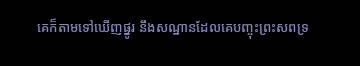គេក៏តាមទៅឃើញផ្នូរ នឹងសណ្ឋានដែលគេបញ្ចុះព្រះសពទ្រ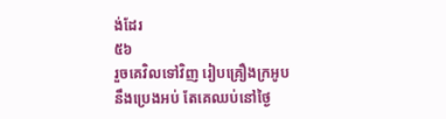ង់ដែរ
៥៦
រួចគេវិលទៅវិញ រៀបគ្រឿងក្រអូប នឹងប្រេងអប់ តែគេឈប់នៅថ្ងៃ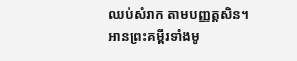ឈប់សំរាក តាមបញ្ញត្តសិន។
អានព្រះគម្ពីរទាំងមូ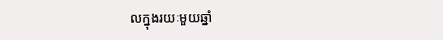លក្នុងរយៈមួយឆ្នាំ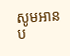សូមអានប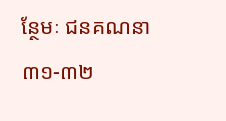ន្ថែមៈ ជនគណនា ៣១-៣២